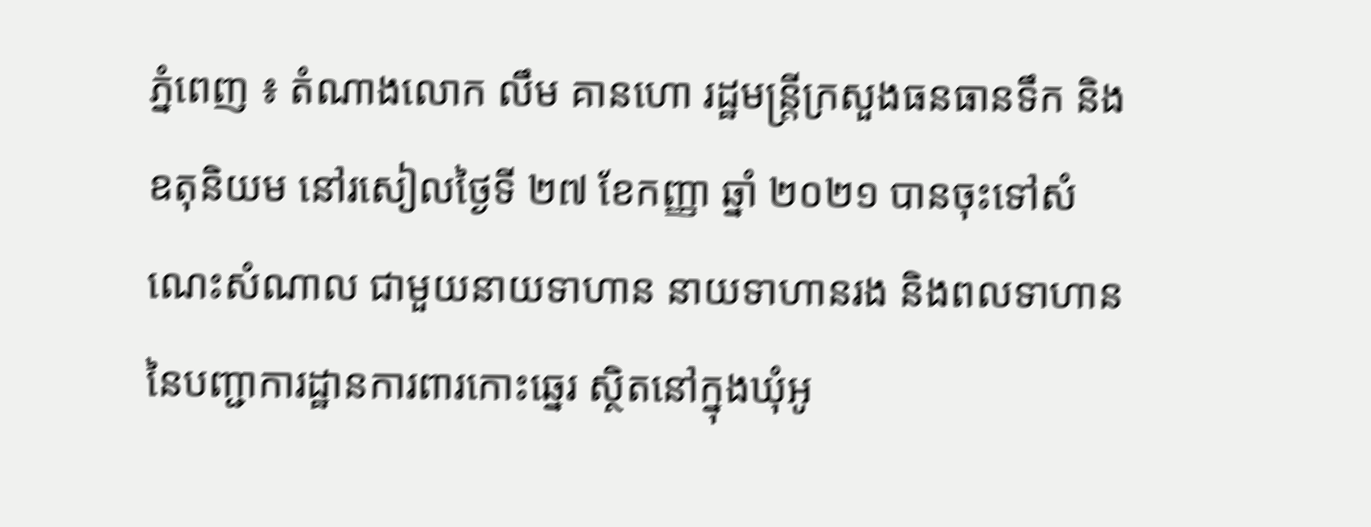ភ្នំពេញ ៖ តំណាងលោក លឹម គានហោ រដ្ឋមន្ត្រីក្រសួងធនធានទឹក និងឧតុនិយម នៅរសៀលថ្ងៃទី ២៧ ខែកញ្ញា ឆ្នាំ ២០២១ បានចុះទៅសំណេះសំណាល ជាមួយនាយទាហាន នាយទាហានរង និងពលទាហាន នៃបញ្ជាការដ្ឋានការពារកោះឆ្នេរ ស្ថិតនៅក្នុងឃុំអូ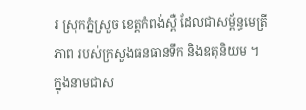រ ស្រុកភ្នំស្រួច ខេត្តកំពង់ស្ពឺ ដែលជាសម្ព័ន្ធមេត្រីភាព របស់ក្រសួងធនធានទឹក និងឧតុនិយម ។
ក្នុងនាមជាស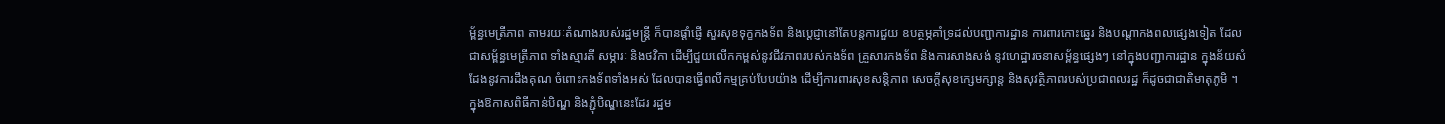ម្ព័ន្ធមេត្រីភាព តាមរយៈតំណាងរបស់រដ្ឋមន្ត្រី ក៏បានផ្តាំផ្ញើ សួរសុខទុក្ខកងទ័ព និងប្តេជ្ញានៅតែបន្តការជួយ ឧបត្ថម្ភគាំទ្រដល់បញ្ជាការដ្ឋាន ការពារកោះឆ្នេរ និងបណ្តាកងពលផ្សេងទៀត ដែលជាសម្ព័ន្ធមេត្រីភាព ទាំងស្មារតី សម្ភារៈ និងថវិកា ដើម្បីជួយលើកកម្ពស់នូវជីវភាពរបស់កងទ័ព គ្រួសារកងទ័ព និងការសាងសង់ នូវហេដ្ឋារចនាសម្ព័ន្ធផ្សេងៗ នៅក្នុងបញ្ជាការដ្ឋាន ក្នុងន័យសំដែងនូវការដឹងគុណ ចំពោះកងទ័ពទាំងអស់ ដែលបានធ្វើពលីកម្មគ្រប់បែបយ៉ាង ដើម្បីការពារសុខសន្តិភាព សេចក្តីសុខក្សេមក្សាន្ត និងសុវត្ថិភាពរបស់ប្រជាពលរដ្ឋ ក៏ដូចជាជាតិមាតុភូមិ ។
ក្នុងឱកាសពិធីកាន់បិណ្ឌ និងភ្ជុំបិណ្ឌនេះដែរ រដ្ឋម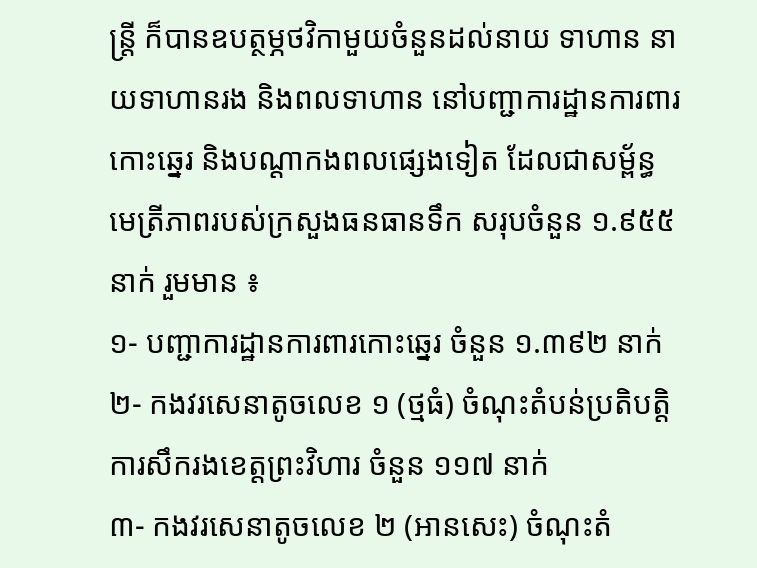ន្រ្តី ក៏បានឧបត្ថម្ភថវិកាមួយចំនួនដល់នាយ ទាហាន នាយទាហានរង និងពលទាហាន នៅបញ្ជាការដ្ឋានការពារកោះឆ្នេរ និងបណ្តាកងពលផ្សេងទៀត ដែលជាសម្ព័ន្ធមេត្រីភាពរបស់ក្រសួងធនធានទឹក សរុបចំនួន ១.៩៥៥ នាក់ រួមមាន ៖
១- បញ្ជាការដ្ឋានការពារកោះឆ្នេរ ចំនួន ១.៣៩២ នាក់
២- កងវរសេនាតូចលេខ ១ (ថ្មធំ) ចំណុះតំបន់ប្រតិបត្តិការសឹករងខេត្តព្រះវិហារ ចំនួន ១១៧ នាក់
៣- កងវរសេនាតូចលេខ ២ (អានសេះ) ចំណុះតំ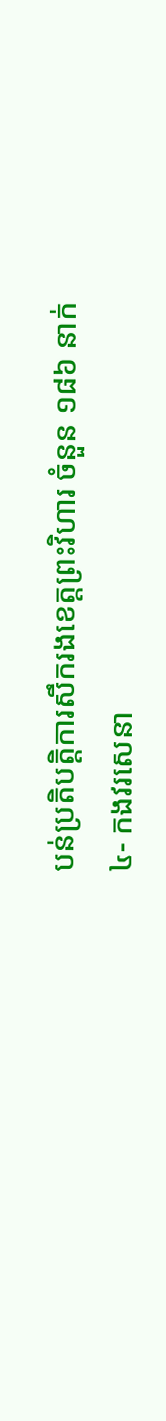បន់ប្រតិបត្តិការសឹករងខេត្តព្រះវិហារ ចំនួន ១៨៦ នាក់
៤- កងវរសេនា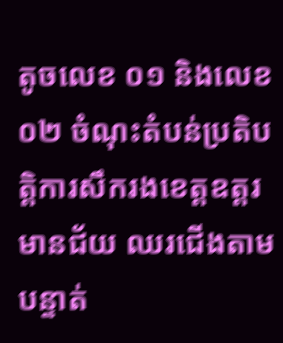តូចលេខ ០១ និងលេខ ០២ ចំណុះតំបន់ប្រតិបត្តិការសឹករងខេត្តឧត្តរមានជ័យ ឈរជើងតាមបន្ទាត់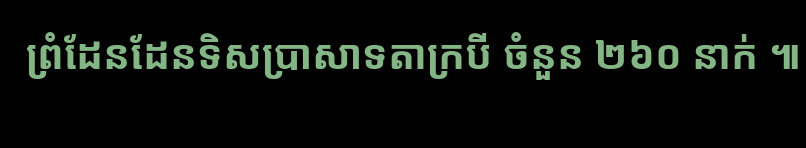ព្រំដែនដែនទិសប្រាសាទតាក្របី ចំនួន ២៦០ នាក់ ៕